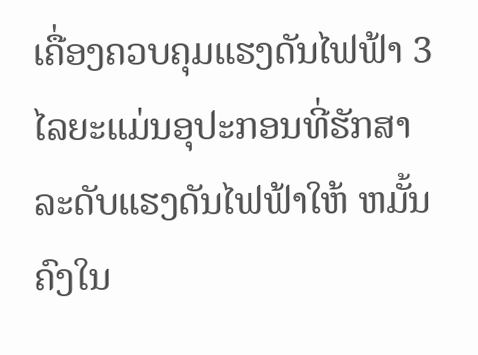ເຄື່ອງຄວບຄຸມແຮງດັນໄຟຟ້າ 3 ໄລຍະແມ່ນອຸປະກອນທີ່ຮັກສາລະດັບແຮງດັນໄຟຟ້າໃຫ້ ຫມັ້ນ ຄົງໃນ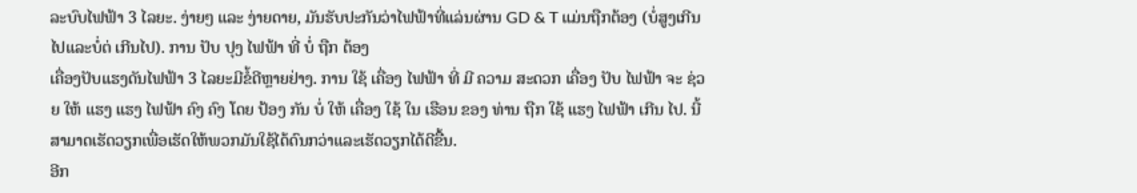ລະບົບໄຟຟ້າ 3 ໄລຍະ. ງ່າຍໆ ແລະ ງ່າຍດາຍ, ມັນຮັບປະກັນວ່າໄຟຟ້າທີ່ແລ່ນຜ່ານ GD & T ແມ່ນຖືກຕ້ອງ (ບໍ່ສູງເກີນໄປແລະບໍ່ຕ່ ເກີນໄປ). ການ ປັບ ປຸງ ໄຟຟ້າ ທີ່ ບໍ່ ຖືກ ຕ້ອງ
ເຄື່ອງປັບແຮງດັນໄຟຟ້າ 3 ໄລຍະມີຂໍ້ດີຫຼາຍຢ່າງ. ການ ໃຊ້ ເຄື່ອງ ໄຟຟ້າ ທີ່ ມີ ຄວາມ ສະດວກ ເຄື່ອງ ປັບ ໄຟຟ້າ ຈະ ຊ່ວຍ ໃຫ້ ແຮງ ແຮງ ໄຟຟ້າ ຄົງ ຄົງ ໂດຍ ປ້ອງ ກັນ ບໍ່ ໃຫ້ ເຄື່ອງ ໃຊ້ ໃນ ເຮືອນ ຂອງ ທ່ານ ຖືກ ໃຊ້ ແຮງ ໄຟຟ້າ ເກີນ ໄປ. ນີ້ສາມາດເຮັດວຽກເພື່ອເຮັດໃຫ້ພວກມັນໃຊ້ໄດ້ດົນກວ່າແລະເຮັດວຽກໄດ້ດີຂື້ນ.
ອີກ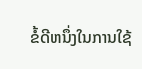ຂໍ້ດີຫນຶ່ງໃນການໃຊ້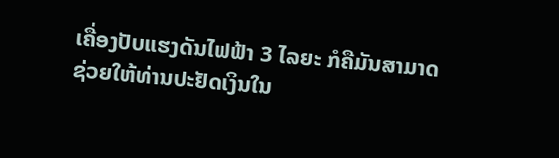ເຄື່ອງປັບແຮງດັນໄຟຟ້າ 3 ໄລຍະ ກໍຄືມັນສາມາດຊ່ວຍໃຫ້ທ່ານປະຢັດເງິນໃນ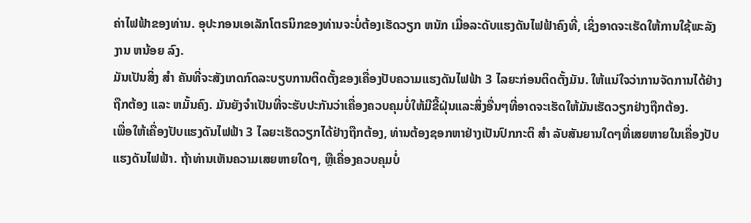ຄ່າໄຟຟ້າຂອງທ່ານ. ອຸປະກອນເອເລັກໂຕຣນິກຂອງທ່ານຈະບໍ່ຕ້ອງເຮັດວຽກ ຫນັກ ເມື່ອລະດັບແຮງດັນໄຟຟ້າຄົງທີ່, ເຊິ່ງອາດຈະເຮັດໃຫ້ການໃຊ້ພະລັງງານ ຫນ້ອຍ ລົງ.
ມັນເປັນສິ່ງ ສໍາ ຄັນທີ່ຈະສັງເກດກົດລະບຽບການຕິດຕັ້ງຂອງເຄື່ອງປັບຄວາມແຮງດັນໄຟຟ້າ 3 ໄລຍະກ່ອນຕິດຕັ້ງມັນ. ໃຫ້ແນ່ໃຈວ່າການຈັດການໄດ້ຢ່າງຖືກຕ້ອງ ແລະ ຫມັ້ນຄົງ. ມັນຍັງຈໍາເປັນທີ່ຈະຮັບປະກັນວ່າເຄື່ອງຄວບຄຸມບໍ່ໃຫ້ມີຂີ້ຝຸ່ນແລະສິ່ງອື່ນໆທີ່ອາດຈະເຮັດໃຫ້ມັນເຮັດວຽກຢ່າງຖືກຕ້ອງ.
ເພື່ອໃຫ້ເຄື່ອງປັບແຮງດັນໄຟຟ້າ 3 ໄລຍະເຮັດວຽກໄດ້ຢ່າງຖືກຕ້ອງ, ທ່ານຕ້ອງຊອກຫາຢ່າງເປັນປົກກະຕິ ສໍາ ລັບສັນຍານໃດໆທີ່ເສຍຫາຍໃນເຄື່ອງປັບແຮງດັນໄຟຟ້າ. ຖ້າທ່ານເຫັນຄວາມເສຍຫາຍໃດໆ, ຫຼືເຄື່ອງຄວບຄຸມບໍ່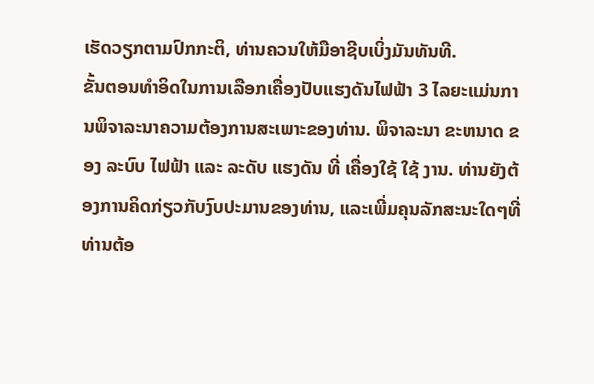ເຮັດວຽກຕາມປົກກະຕິ, ທ່ານຄວນໃຫ້ມືອາຊີບເບິ່ງມັນທັນທີ.
ຂັ້ນຕອນທໍາອິດໃນການເລືອກເຄື່ອງປັບແຮງດັນໄຟຟ້າ 3 ໄລຍະແມ່ນການພິຈາລະນາຄວາມຕ້ອງການສະເພາະຂອງທ່ານ. ພິຈາລະນາ ຂະຫນາດ ຂອງ ລະບົບ ໄຟຟ້າ ແລະ ລະດັບ ແຮງດັນ ທີ່ ເຄື່ອງໃຊ້ ໃຊ້ ງານ. ທ່ານຍັງຕ້ອງການຄິດກ່ຽວກັບງົບປະມານຂອງທ່ານ, ແລະເພີ່ມຄຸນລັກສະນະໃດໆທີ່ທ່ານຕ້ອ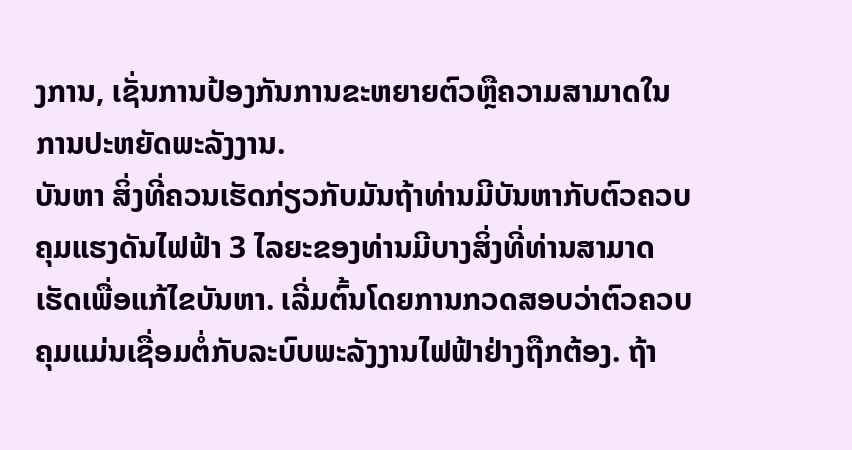ງການ, ເຊັ່ນການປ້ອງກັນການຂະຫຍາຍຕົວຫຼືຄວາມສາມາດໃນການປະຫຍັດພະລັງງານ.
ບັນຫາ ສິ່ງທີ່ຄວນເຮັດກ່ຽວກັບມັນຖ້າທ່ານມີບັນຫາກັບຕົວຄວບຄຸມແຮງດັນໄຟຟ້າ 3 ໄລຍະຂອງທ່ານມີບາງສິ່ງທີ່ທ່ານສາມາດເຮັດເພື່ອແກ້ໄຂບັນຫາ. ເລີ່ມຕົ້ນໂດຍການກວດສອບວ່າຕົວຄວບຄຸມແມ່ນເຊື່ອມຕໍ່ກັບລະບົບພະລັງງານໄຟຟ້າຢ່າງຖືກຕ້ອງ. ຖ້າ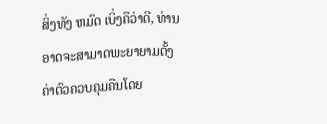ສິ່ງທັງ ຫມົດ ເບິ່ງຄືວ່າດີ, ທ່ານອາດຈະສາມາດພະຍາຍາມຕັ້ງຄ່າຕົວຄວບຄຸມຄືນໂດຍ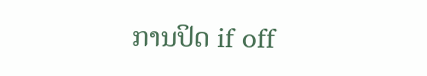ການປິດ if off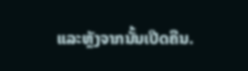ແລະຫຼັງຈາກນັ້ນເປີດຄືນ.